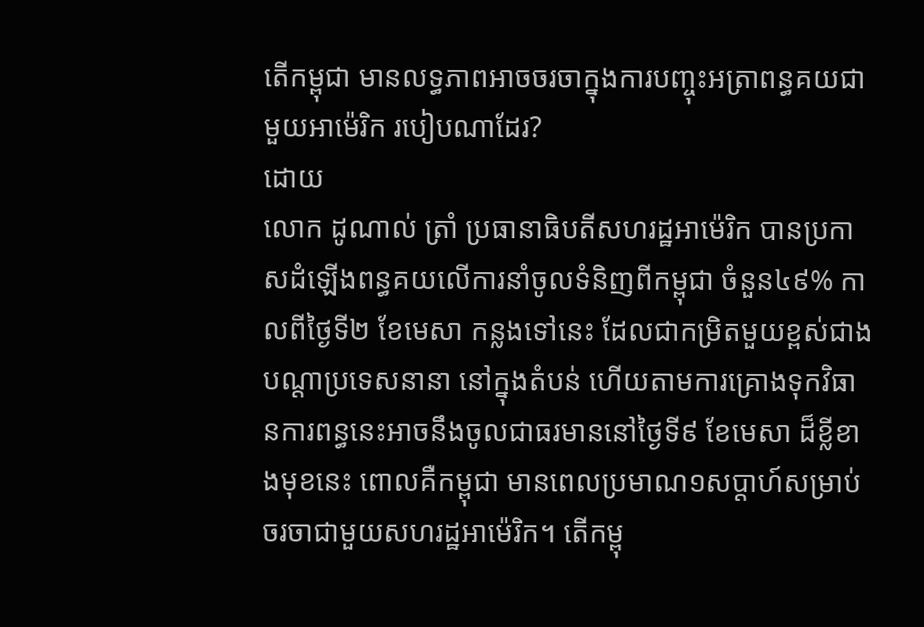តើកម្ពុជា មានលទ្ធភាពអាចចរចាក្នុងការបញ្ចុះអត្រាពន្ធគយជាមួយអាម៉េរិក របៀបណាដែរ?
ដោយ
លោក ដូណាល់ ត្រាំ ប្រធានាធិបតីសហរដ្ឋអាម៉េរិក បានប្រកាសដំឡើងពន្ធគយលើការនាំចូលទំនិញពីកម្ពុជា ចំនួន៤៩% កាលពីថ្ងៃទី២ ខែមេសា កន្លងទៅនេះ ដែលជាកម្រិតមួយខ្ពស់ជាងបណ្ដាប្រទេសនានា នៅក្នុងតំបន់ ហើយតាមការគ្រោងទុកវិធានការពន្ធនេះអាចនឹងចូលជាធរមាននៅថ្ងៃទី៩ ខែមេសា ដ៏ខ្លីខាងមុខនេះ ពោលគឺកម្ពុជា មានពេលប្រមាណ១សប្តាហ៍សម្រាប់ចរចាជាមួយសហរដ្ឋអាម៉េរិក។ តើកម្ពុ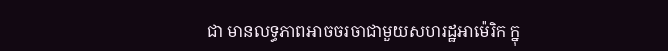ជា មានលទ្ធភាពអាចចរចាជាមួយសហរដ្ឋអាម៉េរិក ក្នុ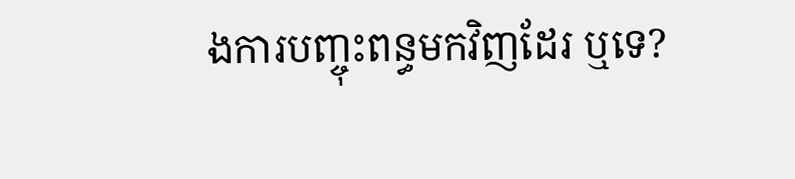ងការបញ្ចុះពន្ធមកវិញដែរ ឬទេ?